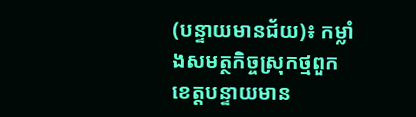(បន្ទាយមានជ័យ)៖ កម្លាំងសមត្ថកិច្ចស្រុកថ្មពួក ខេត្តបន្ទាយមាន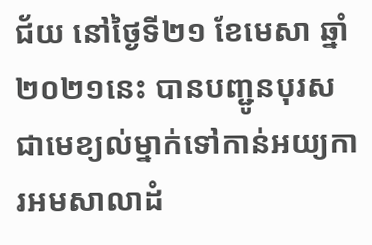ជ័យ នៅថ្ងៃទី២១ ខែមេសា ឆ្នាំ២០២១នេះ បានបញ្ជូនបុរសជាមេខ្យល់ម្នាក់ទៅកាន់អយ្យការអមសាលាដំ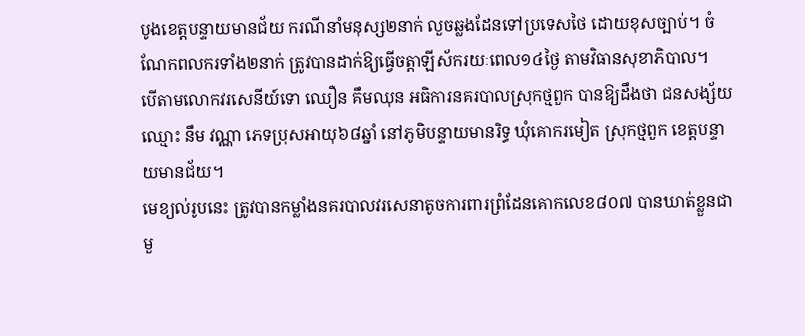បូងខេត្តបន្ទាយមានជ័យ ករណីនាំមនុស្ស២នាក់ លួចឆ្លងដែនទៅប្រទេសថៃ ដោយខុសច្បាប់។ ចំណែកពលករទាំង២នាក់ ត្រូវបានដាក់ឱ្យធ្វើចត្តាឡីស័ករយៈពេល១៤ថ្ងៃ តាមវិធានសុខាភិបាល។
បើតាមលោកវរសេនីយ៍ទោ ឈឿន គឹមឈុន អធិការនគរបាលស្រុកថ្មពួក បានឱ្យដឹងថា ជនសង្ស័យឈ្មោះ នឹម វណ្ណា ភេទប្រុសអាយុ៦៨ឆ្នាំ នៅភូមិបន្ទាយមានរិទ្ធ ឃុំគោករមៀត ស្រុកថ្មពួក ខេត្តបន្ទាយមានជ័យ។
មេខ្យល់រូបនេះ ត្រូវបានកម្លាំងនគរបាលវរសេនាតូចការពារព្រំដែនគោកលេខ៨០៧ បានឃាត់ខ្លួនជាមួ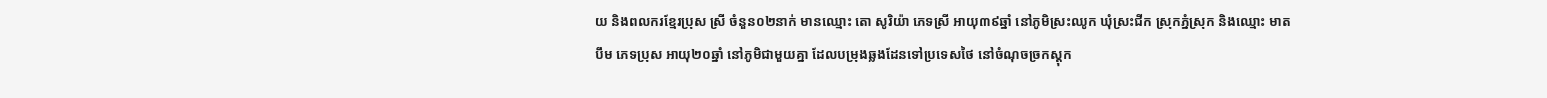យ និងពលករខ្មែរប្រុស ស្រី ចំនួន០២នាក់ មានឈ្មោះ តោ សូរិយ៉ា ភេទស្រី អាយុ៣៩ឆ្នាំ នៅភូមិស្រះឈូក ឃុំស្រះជីក ស្រុកភ្នំស្រុក និងឈ្មោះ មាត បឹម ភេទប្រុស អាយុ២០ឆ្នាំ នៅភូមិជាមួយគ្នា ដែលបម្រុងឆ្លងដែនទៅប្រទេសថៃ នៅចំណុចច្រកស្តុក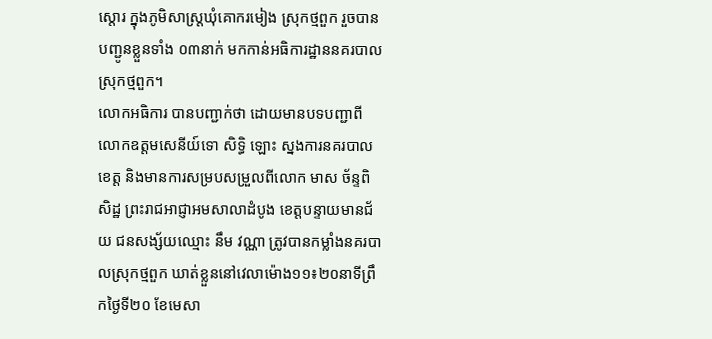ស្តោរ ក្នុងភូមិសាស្ត្រឃុំគោករមៀង ស្រុកថ្មពួក រួចបានបញ្ជូនខ្លួនទាំង ០៣នាក់ មកកាន់អធិការដ្ឋាននគរបាលស្រុកថ្មពួក។
លោកអធិការ បានបញ្ជាក់ថា ដោយមានបទបញ្ជាពីលោកឧត្តមសេនីយ៍ទោ សិទ្ធិ ឡោះ ស្នងការនគរបាលខេត្ត និងមានការសម្របសម្រួលពីលោក មាស ច័ន្ទពិសិដ្ឋ ព្រះរាជអាជ្ញាអមសាលាដំបូង ខេត្តបន្ទាយមានជ័យ ជនសង្ស័យឈ្មោះ នឹម វណ្ណា ត្រូវបានកម្លាំងនគរបាលស្រុកថ្មពួក ឃាត់ខ្លួននៅវេលាម៉ោង១១៖២០នាទីព្រឹកថ្ងៃទី២០ ខែមេសា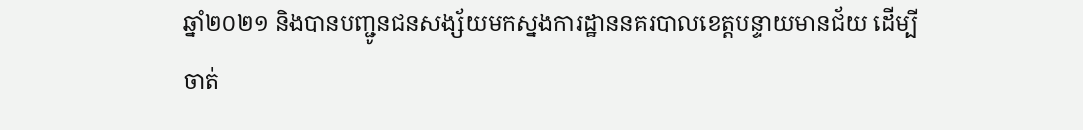ឆ្នាំ២០២១ និងបានបញ្ជូនជនសង្ស័យមកស្នងការដ្ឋាននគរបាលខេត្តបន្ទាយមានជ័យ ដើម្បីចាត់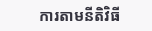ការតាមនីតិវិធី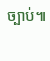ច្បាប់៕